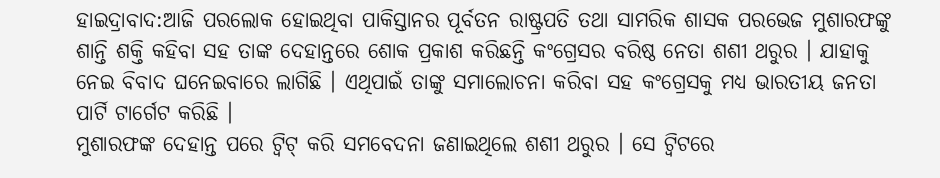ହାଇଦ୍ରାବାଦ:ଆଜି ପରଲୋକ ହୋଇଥିବା ପାକିସ୍ତାନର ପୂର୍ବତନ ରାଷ୍ଟ୍ରପତି ତଥା ସାମରିକ ଶାସକ ପରଭେଜ ମୁଶାରଫଙ୍କୁ ଶାନ୍ତି ଶକ୍ତି କହିବା ସହ ତାଙ୍କ ଦେହାନ୍ତରେ ଶୋକ ପ୍ରକାଶ କରିଛନ୍ତି କଂଗ୍ରେସର ବରିଷ୍ଠ ନେତା ଶଶୀ ଥରୁର । ଯାହାକୁ ନେଇ ବିବାଦ ଘନେଇବାରେ ଲାଗିଛି । ଏଥିପାଇଁ ତାଙ୍କୁ ସମାଲୋଚନା କରିବା ସହ କଂଗ୍ରେସକୁ ମଧ୍ୟ ଭାରତୀୟ ଜନତା ପାର୍ଟି ଟାର୍ଗେଟ କରିଛି ।
ମୁଶାରଫଙ୍କ ଦେହାନ୍ତ ପରେ ଟ୍ବିଟ୍ କରି ସମବେଦନା ଜଣାଇଥିଲେ ଶଶୀ ଥରୁର । ସେ ଟ୍ବିଟରେ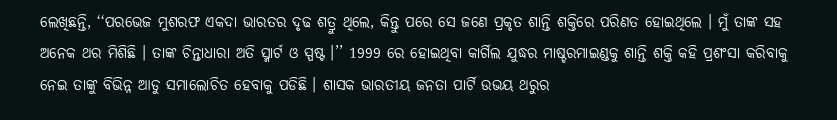ଲେଖିଛନ୍ତି, ‘‘ପରଭେଜ ମୁଶରଫ ଏକଦା ଭାରତର ଦୃଢ ଶତ୍ରୁ ଥିଲେ, କିନ୍ତୁ ପରେ ସେ ଜଣେ ପ୍ରକୃତ ଶାନ୍ତି ଶକ୍ତିରେ ପରିଣତ ହୋଇଥିଲେ । ମୁଁ ତାଙ୍କ ସହ ଅନେକ ଥର ମିଶିଛି । ତାଙ୍କ ଚିନ୍ତାଧାରା ଅତି ସ୍ମାର୍ଟ ଓ ସ୍ପଷ୍ଟ ।’’ 1999 ରେ ହୋଇଥିବା କାର୍ଗିଲ ଯୁଦ୍ଧର ମାଷ୍ଚରମାଇଣ୍ଡକୁ ଶାନ୍ତି ଶକ୍ତି କହି ପ୍ରଶଂସା କରିବାକୁ ନେଇ ତାଙ୍କୁ ବିଭିନ୍ନ ଆଡୁ ସମାଲୋଚିତ ହେବାକୁ ପଡିଛି । ଶାସକ ଭାରତୀୟ ଜନତା ପାର୍ଟି ଉଭୟ ଥରୁର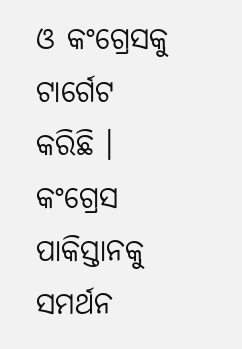ଓ କଂଗ୍ରେସକୁ ଟାର୍ଗେଟ କରିଛି । କଂଗ୍ରେସ ପାକିସ୍ତାନକୁ ସମର୍ଥନ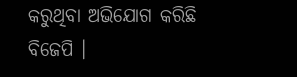କରୁଥିବା ଅଭିଯୋଗ କରିଛି ବିଜେପି ।